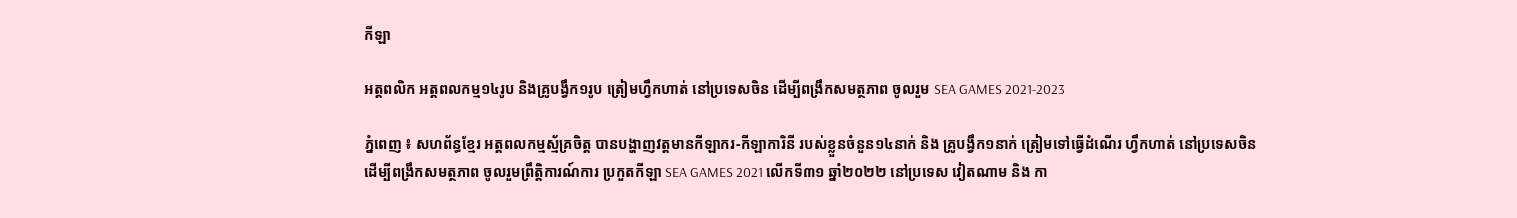កីឡា

អត្តពលិក អត្តពលកម្ម១៤រូប និងគ្រូបង្វឹក១រូប ត្រៀមហ្វឹកហាត់ នៅប្រទេសចិន ដើម្បីពង្រឹកសមត្ថភាព ចូលរួម SEA GAMES 2021-2023

ភ្នំពេញ ៖ សហព័ន្ធខ្មែរ អត្តពលកម្មស្ម័គ្រចិត្ត បានបង្ហាញវត្តមានកីឡាករ-កីឡាការិនី របស់ខ្លួនចំនួន១៤នាក់ និង គ្រូបង្វឹក១នាក់ ត្រៀមទៅធ្វើដំណើរ ហ្វឹកហាត់ នៅប្រទេសចិន ដើម្បីពង្រឹកសមត្ថភាព ចូលរួមព្រឹត្តិការណ៍ការ ប្រកួតកីឡា SEA GAMES 2021 លើកទី៣១ ឆ្នាំ២០២២ នៅប្រទេស វៀតណាម និង កា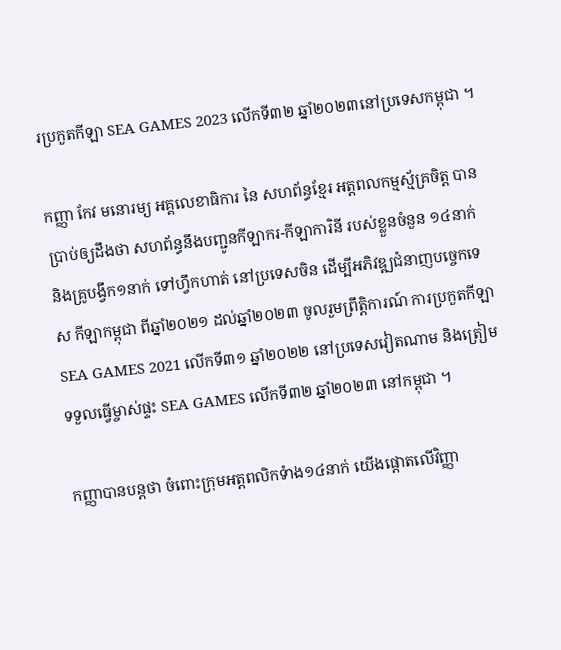រប្រកួតកីឡា SEA GAMES 2023 លើកទី៣២ ឆ្នាំ២០២៣នៅប្រទេសកម្ពុជា ។

កញ្ញា កែវ មនោរម្យ អគ្គលេខាធិការ នៃ សហព័ន្ធខ្មែរ អត្តពលកម្មស្ម័គ្រចិត្ត បានប្រាប់ឲ្យដឹងថា សហព័ន្ធនឹងបញ្ជូនកីឡាករ-កីឡាការិនី របស់ខ្លួនចំនួន ១៤នាក់ និងគ្រូបង្វឹក១នាក់ ទៅហ្វឹកហាត់ នៅប្រទេសចិន ដើម្បីអភិវឌ្ឍជំនាញបច្ចេកទេស កីឡាកម្ពុជា ពីឆ្នាំ២០២១ ដល់ឆ្នាំ២០២៣ ចូលរួមព្រឹត្តិការណ៍ ការប្រកួតកីឡា SEA GAMES 2021 លើកទី៣១ ឆ្នាំ២០២២ នៅប្រទេសវៀតណាម និងត្រៀមទទួលធ្វើម្ចាស់ផ្ទះ SEA GAMES លើកទី៣២ ឆ្នាំ២០២៣ នៅកម្ពុជា ។

កញ្ញាបានបន្តថា ចំពោះក្រុមអត្តពលិកទំាង១៤នាក់ យើងផ្តោតលើវិញ្ញា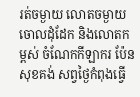រត់ចម្ងាយ លោតចម្ងាយ ចោលដុំដែក និងលោតកម្ពស់ ចំណែកកីឡាករ ប៉ែន សុខគង់ សព្វថ្ងៃកំពុងធ្វើ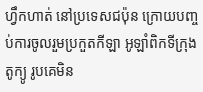ហ្វឹកហាត់ នៅប្រទេសជប៉ុន ក្រោយបញ្ចប់ការចូលរួមប្រកួតកីឡា អូឡាំពិកទីក្រុងតូក្យូ រូបគេមិន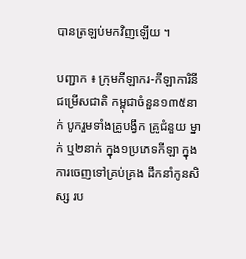បានត្រឡប់មកវិញឡើយ ។

បញ្ជាក ៖ ក្រុមកីឡាករ-កីឡាការិនី ជម្រើសជាតិ កម្ពុជាចំនួន១៣៥នាក់ បូករួមទាំងគ្រូបង្វឹក គ្រូជំនួយ ម្នាក់ ឬ២នាក់ ក្នុង១ប្រភេទកីឡា ក្នុងការចេញទៅគ្រប់គ្រង ដឹកនាំកូនសិស្ស រប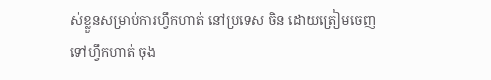ស់ខ្លួនសម្រាប់ការហ្វឹកហាត់ នៅប្រទេស ចិន ដោយត្រៀមចេញ ទៅហ្វឹកហាត់ ចុង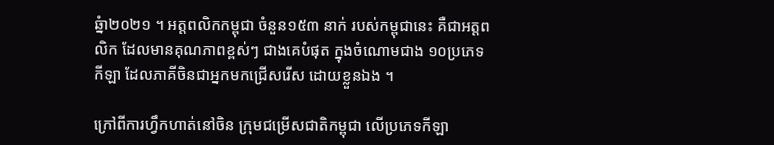ឆ្នំា២០២១ ។ អត្តពលិកកម្ពុជា ចំនួន១៥៣ នាក់ របស់កម្ពុជានេះ គឺជាអត្តពលិក ដែលមានគុណភាពខ្ពស់ៗ ជាងគេបំផុត ក្នុងចំណោមជាង ១០ប្រភេទកីឡា ដែលភាគីចិនជាអ្នកមកជ្រើសរើស ដោយខ្លួនឯង ។

ក្រៅពីការហ្វឹកហាត់នៅចិន ក្រុមជម្រើសជាតិកម្ពុជា លើប្រភេទកីឡា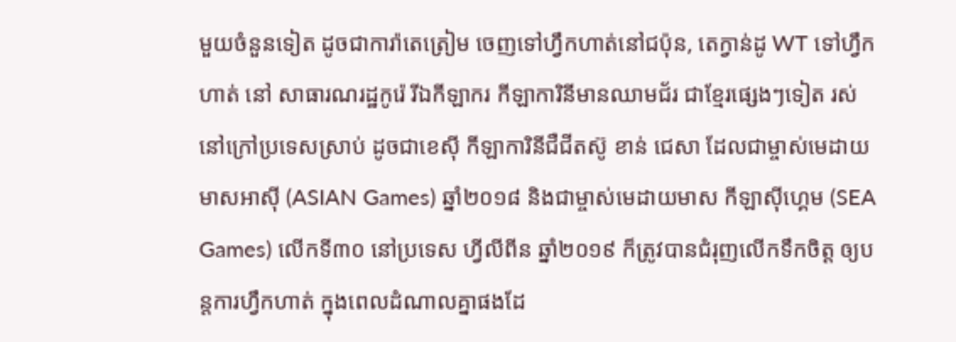មួយចំនួនទៀត ដូចជាការ៉ាតេត្រៀម ចេញទៅហ្វឹកហាត់នៅជប៉ុន, តេក្វាន់ដូ WT ទៅហ្វឹកហាត់ នៅ សាធារណរដ្ឋកូរ៉េ រីឯកីឡាករ កីឡាការិនីមានឈាមជ័រ ជាខ្មែរផ្សេងៗទៀត រស់នៅក្រៅប្រទេសស្រាប់ ដូចជាខេស៊ី កីឡាការិនីជឺជីតស៊ូ ខាន់ ជេសា ដែលជាម្ចាស់មេដាយមាសអាស៊ី (ASIAN Games) ឆ្នាំ២០១៨ និងជាម្ចាស់មេដាយមាស កីឡាស៊ីហ្គេម (SEA Games) លើកទី៣០ នៅប្រទេស ហ្វីលីពីន ឆ្នាំ២០១៩ ក៏ត្រូវបានជំរុញលើកទឹកចិត្ត ឲ្យបន្តការហ្វឹកហាត់ ក្នុងពេលដំណាលគ្នាផងដែ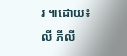រ ៕ដោយ៖លី ភីលី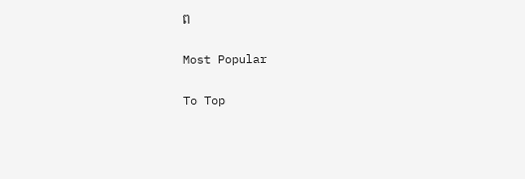ព

Most Popular

To Top